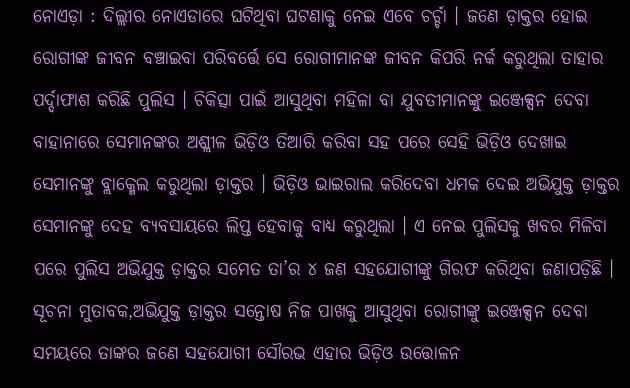ନୋଏଡ଼ା : ଦିଲ୍ଲୀର ନୋଏଡାରେ ଘଟିଥିବା ଘଟଣାକୁ ନେଇ ଏବେ ଚର୍ଚ୍ଚା । ଜଣେ ଡ଼ାକ୍ତର ହୋଇ ରୋଗୀଙ୍କ ଜୀବନ ବଞ୍ଚାଇବା ପରିବର୍ତ୍ତେ ସେ ରୋଗୀମାନଙ୍କ ଜୀବନ କିପରି ନର୍କ କରୁଥିଲା ତାହାର ପର୍ଦ୍ଦାଫାଶ କରିଛି ପୁଲିସ । ଚିକିତ୍ସା ପାଇଁ ଆସୁଥିବା ମହିଳା ବା ଯୁବତୀମାନଙ୍କୁ ଇଞ୍ଜେକ୍ସନ ଦେବା ବାହାନାରେ ସେମାନଙ୍କର ଅଶ୍ଲୀଳ ଭିଡ଼ିଓ ତିଆରି କରିବା ସହ ପରେ ସେହି ଭିଡ଼ିଓ ଦେଖାଇ ସେମାନଙ୍କୁ ବ୍ଲାକ୍ମେଲ କରୁଥିଲା ଡ଼ାକ୍ତର । ଭିଡ଼ିଓ ଭାଇରାଲ କରିଦେବା ଧମକ ଦେଇ ଅଭିଯୁକ୍ତ ଡ଼ାକ୍ତର ସେମାନଙ୍କୁ ଦେହ ବ୍ୟବସାୟରେ ଲିପ୍ତ ହେବାକୁ ବାଧ୍ୟ କରୁଥିଲା । ଏ ନେଇ ପୁଲିସକୁ ଖବର ମିଳିବା ପରେ ପୁଲିସ ଅଭିଯୁକ୍ତ ଡ଼ାକ୍ତର ସମେତ ତା’ର ୪ ଜଣ ସହଯୋଗୀଙ୍କୁ ଗିରଫ କରିଥିବା ଜଣାପଡ଼ିଛି ।
ସୂଚନା ମୁତାବକ,ଅଭିଯୁକ୍ତ ଡ଼ାକ୍ତର ସନ୍ତୋଷ ନିଜ ପାଖକୁ ଆସୁଥିବା ରୋଗୀଙ୍କୁ ଇଞ୍ଜେକ୍ସନ ଦେବା ସମୟରେ ତାଙ୍କର ଜଣେ ସହଯୋଗୀ ସୌରଭ ଏହାର ଭିଡ଼ିଓ ଉତ୍ତୋଳନ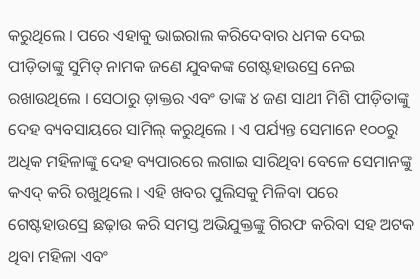କରୁଥିଲେ । ପରେ ଏହାକୁ ଭାଇରାଲ କରିଦେବାର ଧମକ ଦେଇ ପୀଡ଼ିତାଙ୍କୁ ସୁମିତ୍ ନାମକ ଜଣେ ଯୁବକଙ୍କ ଗେଷ୍ଟହାଉସ୍ରେ ନେଇ ରଖାଉଥିଲେ । ସେଠାରୁ ଡ଼ାକ୍ତର ଏବଂ ତାଙ୍କ ୪ ଜଣ ସାଥୀ ମିଶି ପୀଡ଼ିତାଙ୍କୁ ଦେହ ବ୍ୟବସାୟରେ ସାମିଲ୍ କରୁଥିଲେ । ଏ ପର୍ଯ୍ୟନ୍ତ ସେମାନେ ୧୦୦ରୁ ଅଧିକ ମହିଳାଙ୍କୁ ଦେହ ବ୍ୟପାରରେ ଲଗାଇ ସାରିଥିବା ବେଳେ ସେମାନଙ୍କୁ କଏଦ୍ କରି ରଖୁଥିଲେ । ଏହି ଖବର ପୁଲିସକୁ ମିଳିବା ପରେ ଗେଷ୍ଟହାଉସ୍ରେ ଛଢ଼ାଉ କରି ସମସ୍ତ ଅଭିଯୁକ୍ତଙ୍କୁ ଗିରଫ କରିବା ସହ ଅଟକ ଥିବା ମହିଳା ଏବଂ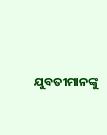ଯୁବତୀମାନଙ୍କୁ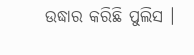ଉଦ୍ଧାର କରିଛି ପୁଲିସ ।